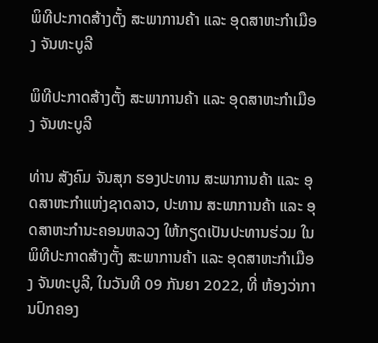ພິທີປະກາດສ້າງຕັ້ງ ສະພາການຄ້າ ແລະ ອຸດສາຫະກຳເມືອງ ຈັນທະບູລີ

ພິທີປະກາດສ້າງຕັ້ງ ສະພາການຄ້າ ແລະ ອຸດສາຫະກຳເມືອງ ຈັນທະບູລີ

ທ່ານ ສັງຄົມ ຈັນສຸກ ຮອງປະທານ ສະພາການຄ້າ ແລະ ອຸດສາຫະກຳແຫ່ງຊາດລາວ, ປະທານ ສະພາການຄ້າ ແລະ ອຸດສາຫະກຳນະຄອນຫລວງ ໃຫ້ກຽດເປັນປະທານຮ່ວມ ໃນພິທີປະກາດສ້າງຕັ້ງ ສະພາການຄ້າ ແລະ ອຸດສາຫະກຳເມືອງ ຈັນທະບູລີ, ໃນວັນທີ 09 ກັນຍາ 2022, ທີ່ ຫ້ອງວ່າການປົກຄອງ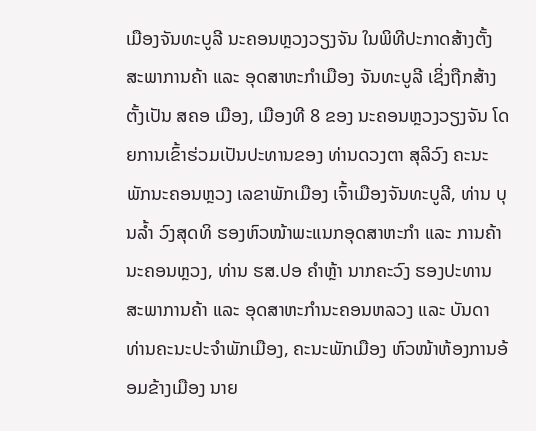ເມືອງຈັນທະບູລີ ນະຄອນຫຼວງວຽງຈັນ ໃນພິທີປະກາດສ້າງຕັ້ງ ສະພາການຄ້າ ແລະ ອຸດສາຫະກຳເມືອງ ຈັນທະບູລີ ເຊິ່ງຖືກສ້າງຕັ້ງເປັນ ສຄອ ເມືອງ, ເມືອງທີ 8 ຂອງ ນະຄອນຫຼວງວຽງຈັນ ໂດຍການເຂົ້າຮ່ວມເປັນປະທານຂອງ ທ່ານດວງຕາ ສຸລິວົງ ຄະນະພັກນະຄອນຫຼວງ ເລຂາພັກເມືອງ ເຈົ້າເມືອງຈັນທະບູລີ, ທ່ານ ບຸນລ້ຳ ວົງສຸດທິ ຮອງຫົວໜ້າພະແນກອຸດສາຫະກຳ ແລະ ການຄ້ານະຄອນຫຼວງ, ທ່ານ ຮສ.ປອ ຄຳຫຼ້າ ນາກຄະວົງ ຮອງປະທານ ສະພາການຄ້າ ແລະ ອຸດສາຫະກຳນະຄອນຫລວງ ແລະ ບັນດາ ທ່ານຄະນະປະຈຳພັກເມືອງ, ຄະນະພັກເມືອງ ຫົວໜ້າຫ້ອງການອ້ອມຂ້າງເມືອງ ນາຍ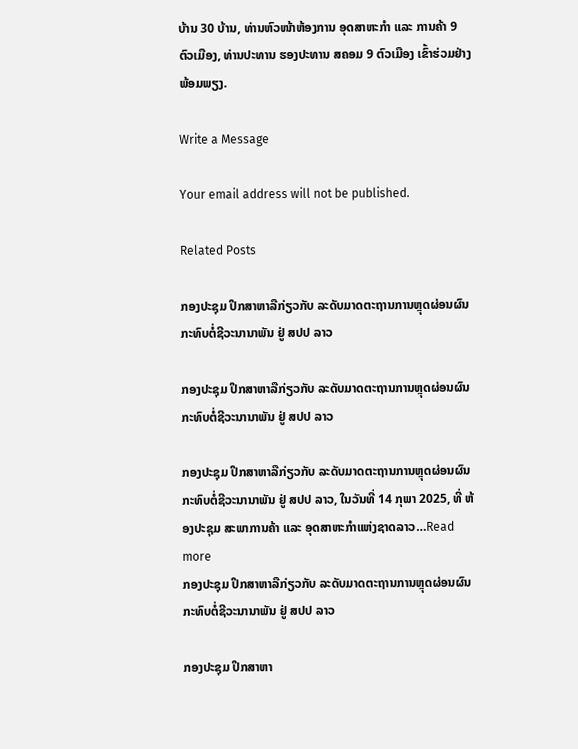ບ້ານ 30 ບ້ານ, ທ່ານຫົວໜ້າຫ້ອງການ ອຸດສາຫະກຳ ແລະ ການຄ້າ 9 ຕົວເມືອງ, ທ່ານປະທານ ຮອງປະທານ ສຄອມ 9 ຕົວເມືອງ ເຂົ້າຮ່ວມຢ່າງພ້ອມພຽງ.

Write a Message

Your email address will not be published.

Related Posts

ກອງປະຊຸມ ປຶກສາຫາລືກ່ຽວກັບ ລະດັບມາດຕະຖານການຫຼຸດຜ່ອນຜົນກະທົບຕໍ່ຊີວະນານາພັນ ຢູ່ ສປປ ລາວ

ກອງປະຊຸມ ປຶກສາຫາລືກ່ຽວກັບ ລະດັບມາດຕະຖານການຫຼຸດຜ່ອນຜົນກະທົບຕໍ່ຊີວະນານາພັນ ຢູ່ ສປປ ລາວ

ກອງປະຊຸມ ປຶກສາຫາລືກ່ຽວກັບ ລະດັບມາດຕະຖານການຫຼຸດຜ່ອນຜົນກະທົບຕໍ່ຊີວະນານາພັນ ຢູ່ ສປປ ລາວ, ໃນວັນທີ່ 14 ກຸພາ 2025, ທີ່ ຫ້ອງປະຊຸມ ສະພາການຄ້າ ແລະ ອຸດສາຫະກຳແຫ່ງຊາດລາວ…Read more
ກອງປະຊຸມ ປຶກສາຫາລືກ່ຽວກັບ ລະດັບມາດຕະຖານການຫຼຸດຜ່ອນຜົນກະທົບຕໍ່ຊີວະນານາພັນ ຢູ່ ສປປ ລາວ

ກອງປະຊຸມ ປຶກສາຫາ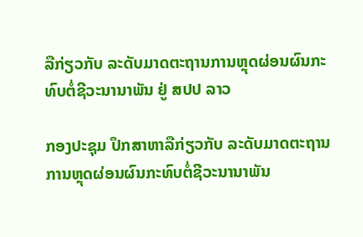ລືກ່ຽວກັບ ລະດັບມາດຕະຖານການຫຼຸດຜ່ອນຜົນກະທົບຕໍ່ຊີວະນານາພັນ ຢູ່ ສປປ ລາວ

ກອງປະຊຸມ ປຶກສາຫາລືກ່ຽວກັບ ລະດັບມາດຕະຖານການຫຼຸດຜ່ອນຜົນກະທົບຕໍ່ຊີວະນານາພັນ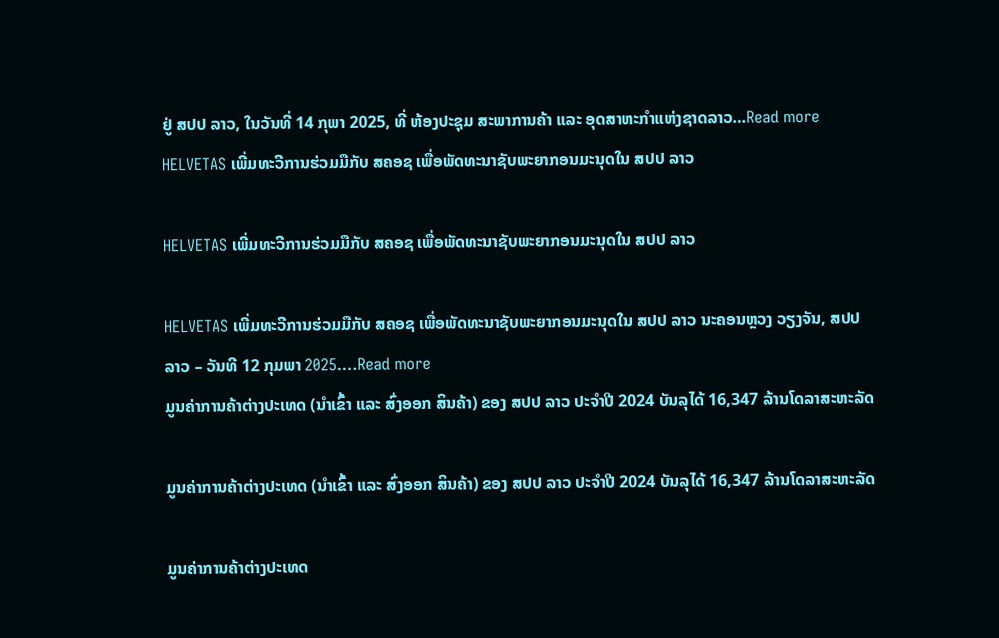ຢູ່ ສປປ ລາວ, ໃນວັນທີ່ 14 ກຸພາ 2025, ທີ່ ຫ້ອງປະຊຸມ ສະພາການຄ້າ ແລະ ອຸດສາຫະກຳແຫ່ງຊາດລາວ…Read more
HELVETAS ເພີ່ມທະວີການຮ່ວມມືກັບ ສຄອຊ ເພື່ອພັດທະນາຊັບພະຍາກອນມະນຸດໃນ ສປປ ລາວ

HELVETAS ເພີ່ມທະວີການຮ່ວມມືກັບ ສຄອຊ ເພື່ອພັດທະນາຊັບພະຍາກອນມະນຸດໃນ ສປປ ລາວ

HELVETAS ເພີ່ມທະວີການຮ່ວມມືກັບ ສຄອຊ ເພື່ອພັດທະນາຊັບພະຍາກອນມະນຸດໃນ ສປປ ລາວ ນະຄອນຫຼວງ ວຽງຈັນ, ສປປ ລາວ – ວັນທີ 12 ກຸມພາ 2025.…Read more
ມູນຄ່າການຄ້າຕ່າງປະເທດ (ນໍາເຂົ້າ ແລະ ສົ່ງອອກ ສິນຄ້າ) ຂອງ ສປປ ລາວ ປະຈໍາປີ 2024 ບັນລຸໄດ້ 16,347 ລ້ານໂດລາສະຫະລັດ

ມູນຄ່າການຄ້າຕ່າງປະເທດ (ນໍາເຂົ້າ ແລະ ສົ່ງອອກ ສິນຄ້າ) ຂອງ ສປປ ລາວ ປະຈໍາປີ 2024 ບັນລຸໄດ້ 16,347 ລ້ານໂດລາສະຫະລັດ

ມູນຄ່າການຄ້າຕ່າງປະເທດ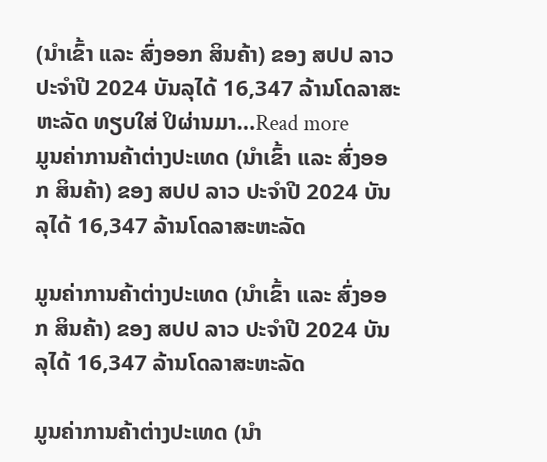(ນໍາເຂົ້າ ແລະ ສົ່ງອອກ ສິນຄ້າ) ຂອງ ສປປ ລາວ ປະຈໍາປີ 2024 ບັນລຸໄດ້ 16,347 ລ້ານໂດລາສະຫະລັດ ທຽບໃສ່ ປິຜ່ານມາ…Read more
ມູນຄ່າການຄ້າຕ່າງປະເທດ (ນໍາເຂົ້າ ແລະ ສົ່ງອອກ ສິນຄ້າ) ຂອງ ສປປ ລາວ ປະຈໍາປີ 2024 ບັນລຸໄດ້ 16,347 ລ້ານໂດລາສະຫະລັດ

ມູນຄ່າການຄ້າຕ່າງປະເທດ (ນໍາເຂົ້າ ແລະ ສົ່ງອອກ ສິນຄ້າ) ຂອງ ສປປ ລາວ ປະຈໍາປີ 2024 ບັນລຸໄດ້ 16,347 ລ້ານໂດລາສະຫະລັດ

ມູນຄ່າການຄ້າຕ່າງປະເທດ (ນໍາ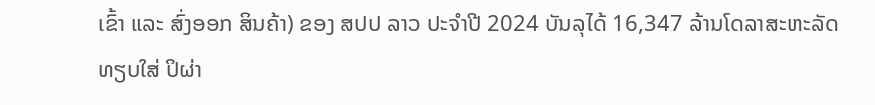ເຂົ້າ ແລະ ສົ່ງອອກ ສິນຄ້າ) ຂອງ ສປປ ລາວ ປະຈໍາປີ 2024 ບັນລຸໄດ້ 16,347 ລ້ານໂດລາສະຫະລັດ ທຽບໃສ່ ປິຜ່າ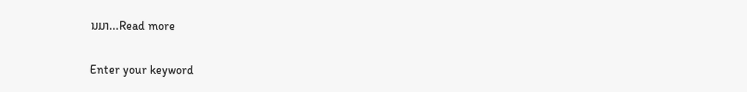ນມາ…Read more

Enter your keyword